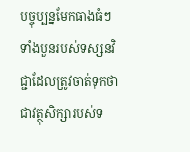បច្ចុប្បន្នមែកធាងធំៗ ទាំងបួនរបស់ទស្សនវិជ្ជាដែលត្រូវចាត់ទុកថាជាវត្ថុសិក្សារបស់ទ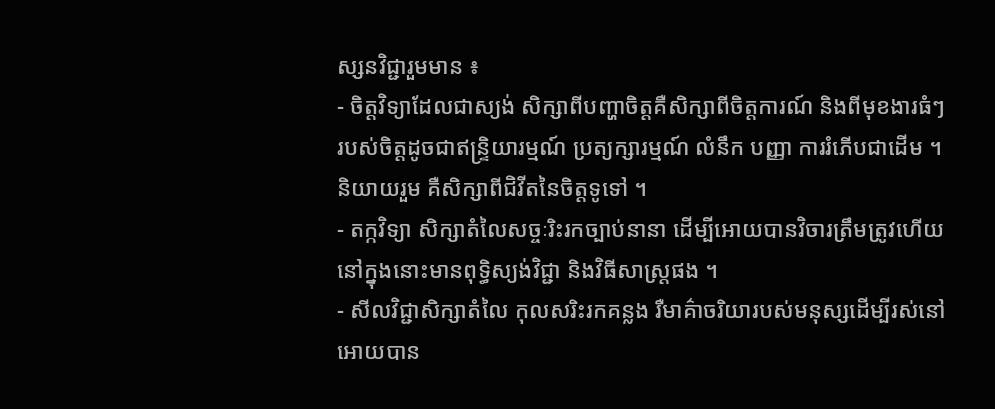ស្សនវិជ្ជារួមមាន ៖
- ចិត្តវិទ្យាដែលជាស្យង់ សិក្សាពីបញ្ហាចិត្តគឺសិក្សាពីចិត្តការណ៍ និងពីមុខងារធំៗរបស់ចិត្តដូចជាឥន្រ្ទិយារម្មណ៍ ប្រត្យក្សារម្មណ៍ លំនឹក បញ្ញា ការរំភើបជាដើម ។ និយាយរួម គឺសិក្សាពីជិវីតនៃចិត្តទូទៅ ។
- តក្កវិទ្យា សិក្សាតំលៃសច្ចៈរិះរកច្បាប់នានា ដើម្បីអោយបានវិចារត្រឹមត្រូវហើយនៅក្នុងនោះមានពុទ្ធិស្យង់វិជ្ជា និងវិធីសាស្រ្តផង ។
- សីលវិជ្ជាសិក្សាតំលៃ កុលសរិះរកគន្លង រឺមាគ៌ាចរិយារបស់មនុស្សដើម្បីរស់នៅអោយបាន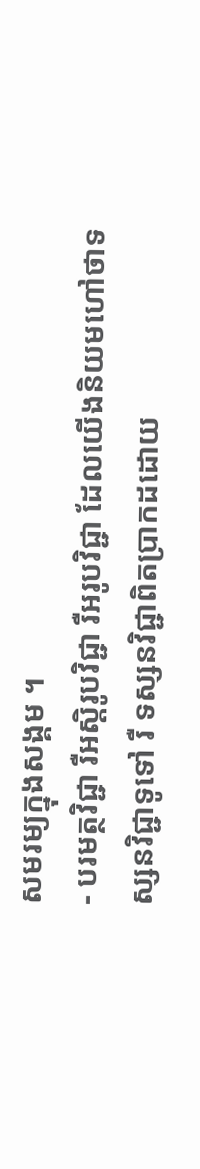សមរម្យក្នុងសង្គម ។
- បរមត្ថវិជ្ជា រឺអស្តិរូបវិជ្ជា រឺអរូបវិជ្ជា ដែលយើងនិយមហៅថាទស្សនវិជ្ជាទូទៅ រឺ ទស្សនវិជ្ជាពិតប្រាកដដោយ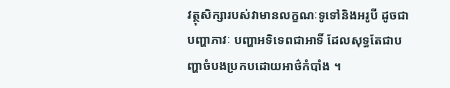វត្ថុសិក្សារបស់វាមានលក្ខណៈទូទៅនិងអរូបី ដូចជាបញ្ហាភាវៈ បញ្ហាអទិទេពជាអាទិ៍ ដែលសុទ្ធតែជាបញ្ហាចំបងប្រកបដោយអាថ៌កំបាំង ។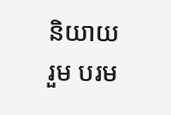និយាយរួម បរម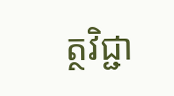ត្ថវិជ្ជា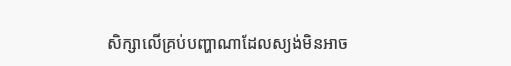សិក្សាលើគ្រប់បញ្ហាណាដែលស្យង់មិនអាច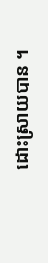ដោះស្រាយបាន ។